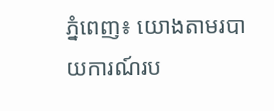ភ្នំពេញ៖ យោងតាមរបាយការណ៍រប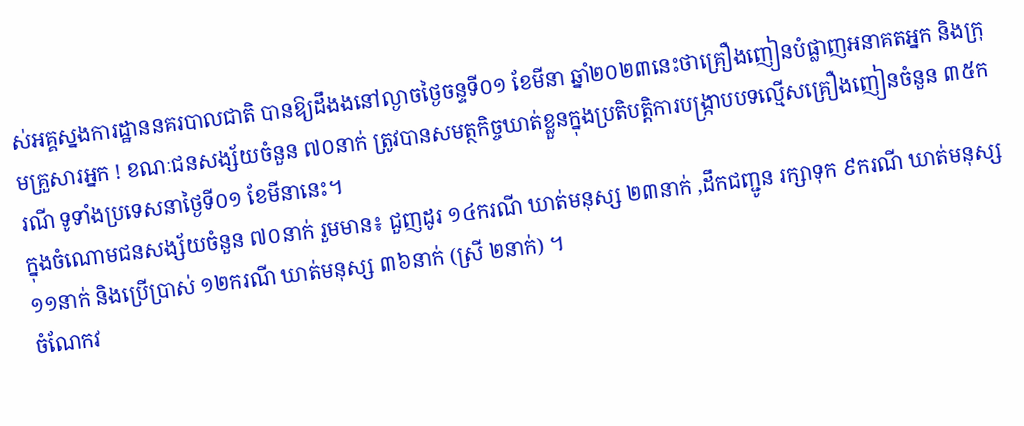ស់អគ្គស្នងការដ្ឋាននគរបាលជាតិ បានឱ្យដឹងងនៅល្ងាចថ្ងៃចន្ទទី០១ ខែមីនា ឆ្នាំ២០២៣នេះថាគ្រឿងញៀនបំផ្លាញអនាគតអ្នក និងក្រុមគ្រួសារអ្នក ! ខណៈជនសង្ស័យចំនួន ៧០នាក់ ត្រូវបានសមត្ថកិច្ចឃាត់ខ្លួនក្នុងប្រតិបត្តិការបង្ក្រាបបទល្មើសគ្រឿងញៀនចំនួន ៣៥ករណី ទូទាំងប្រទេសនាថ្ងៃទី០១ ខែមីនានេះ។
ក្នុងចំណោមជនសង្ស័យចំនួន ៧០នាក់ រួមមាន៖ ជួញដូរ ១៤ករណី ឃាត់មនុស្ស ២៣នាក់ ,ដឹកជញ្ជូន រក្សាទុក ៩ករណី ឃាត់មនុស្ស ១១នាក់ និងប្រើប្រាស់ ១២ករណី ឃាត់មនុស្ស ៣៦នាក់ (ស្រី ២នាក់) ។
ចំណែកវ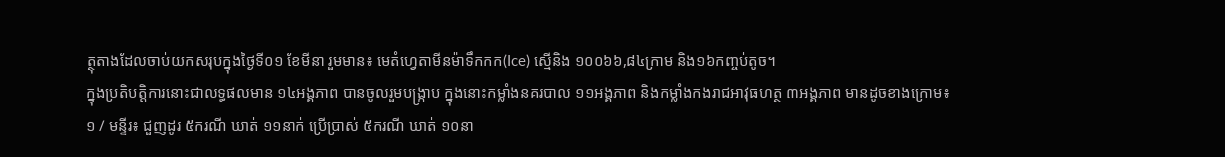ត្ថុតាងដែលចាប់យកសរុបក្នុងថ្ងៃទី០១ ខែមីនា រួមមាន៖ មេតំហ្វេតាមីនម៉ាទឹកកក(Ice) ស្មេីនិង ១០០៦៦,៨៤ក្រាម និង១៦កញ្ចប់តូច។
ក្នុងប្រតិបត្តិការនោះជាលទ្ធផលមាន ១៤អង្គភាព បានចូលរួមបង្ក្រាប ក្នុងនោះកម្លាំងនគរបាល ១១អង្គភាព និងកម្លាំងកងរាជអាវុធហត្ថ ៣អង្គភាព មានដូចខាងក្រោម៖
១ / មន្ទីរ៖ ជួញដូរ ៥ករណី ឃាត់ ១១នាក់ ប្រើប្រាស់ ៥ករណី ឃាត់ ១០នា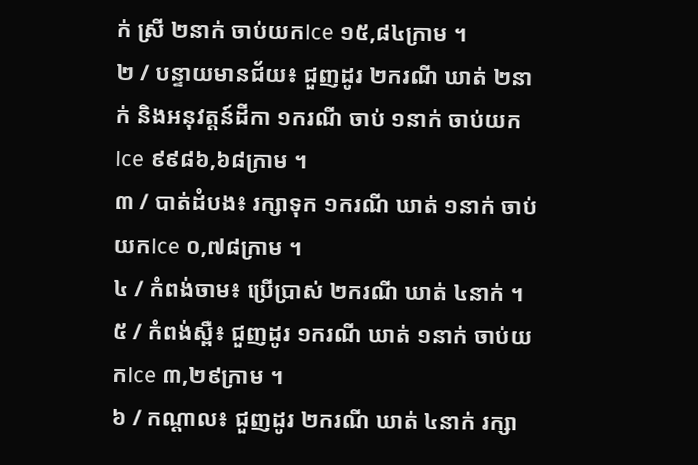ក់ ស្រី ២នាក់ ចាប់យកIce ១៥,៨៤ក្រាម ។
២ / បន្ទាយមានជ័យ៖ ជួញដូរ ២ករណី ឃាត់ ២នាក់ និងអនុវត្តន៍ដីកា ១ករណី ចាប់ ១នាក់ ចាប់យកIce ៩៩៨៦,៦៨ក្រាម ។
៣ / បាត់ដំបង៖ រក្សាទុក ១ករណី ឃាត់ ១នាក់ ចាប់យកIce ០,៧៨ក្រាម ។
៤ / កំពង់ចាម៖ ប្រើប្រាស់ ២ករណី ឃាត់ ៤នាក់ ។
៥ / កំពង់ស្ពឺ៖ ជួញដូរ ១ករណី ឃាត់ ១នាក់ ចាប់យកIce ៣,២៩ក្រាម ។
៦ / កណ្តាល៖ ជួញដូរ ២ករណី ឃាត់ ៤នាក់ រក្សា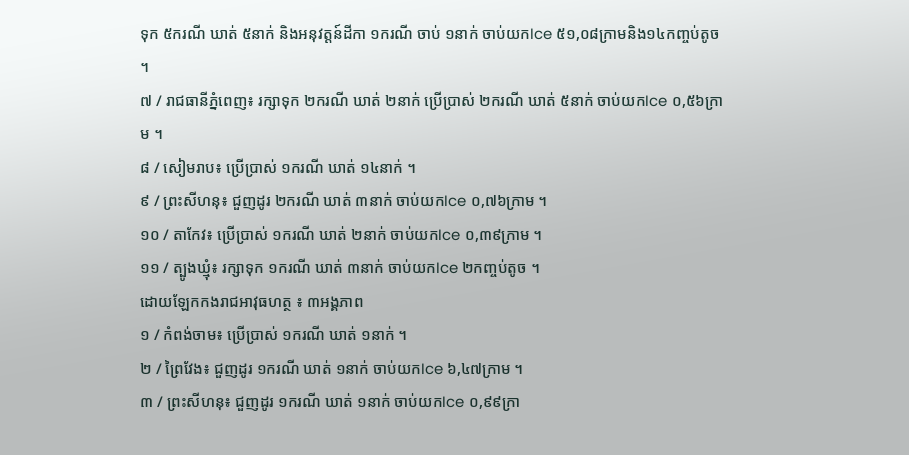ទុក ៥ករណី ឃាត់ ៥នាក់ និងអនុវត្តន៍ដីកា ១ករណី ចាប់ ១នាក់ ចាប់យកIce ៥១,០៨ក្រាមនិង១៤កញ្ចប់តូច ។
៧ / រាជធានីភ្នំពេញ៖ រក្សាទុក ២ករណី ឃាត់ ២នាក់ ប្រើប្រាស់ ២ករណី ឃាត់ ៥នាក់ ចាប់យកIce ០,៥៦ក្រាម ។
៨ / សៀមរាប៖ ប្រើប្រាស់ ១ករណី ឃាត់ ១៤នាក់ ។
៩ / ព្រះសីហនុ៖ ជួញដូរ ២ករណី ឃាត់ ៣នាក់ ចាប់យកIce ០,៧៦ក្រាម ។
១០ / តាកែវ៖ ប្រើប្រាស់ ១ករណី ឃាត់ ២នាក់ ចាប់យកIce ០,៣៩ក្រាម ។
១១ / ត្បូងឃ្មុំ៖ រក្សាទុក ១ករណី ឃាត់ ៣នាក់ ចាប់យកIce ២កញ្ចប់តូច ។
ដោយឡែកកងរាជអាវុធហត្ថ ៖ ៣អង្គភាព
១ / កំពង់ចាម៖ ប្រើប្រាស់ ១ករណី ឃាត់ ១នាក់ ។
២ / ព្រៃវែង៖ ជួញដូរ ១ករណី ឃាត់ ១នាក់ ចាប់យកIce ៦,៤៧ក្រាម ។
៣ / ព្រះសីហនុ៖ ជួញដូរ ១ករណី ឃាត់ ១នាក់ ចាប់យកIce ០,៩៩ក្រា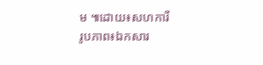ម ៕ដោយ៖សហការី
រូបភាព៖ឯកសារ